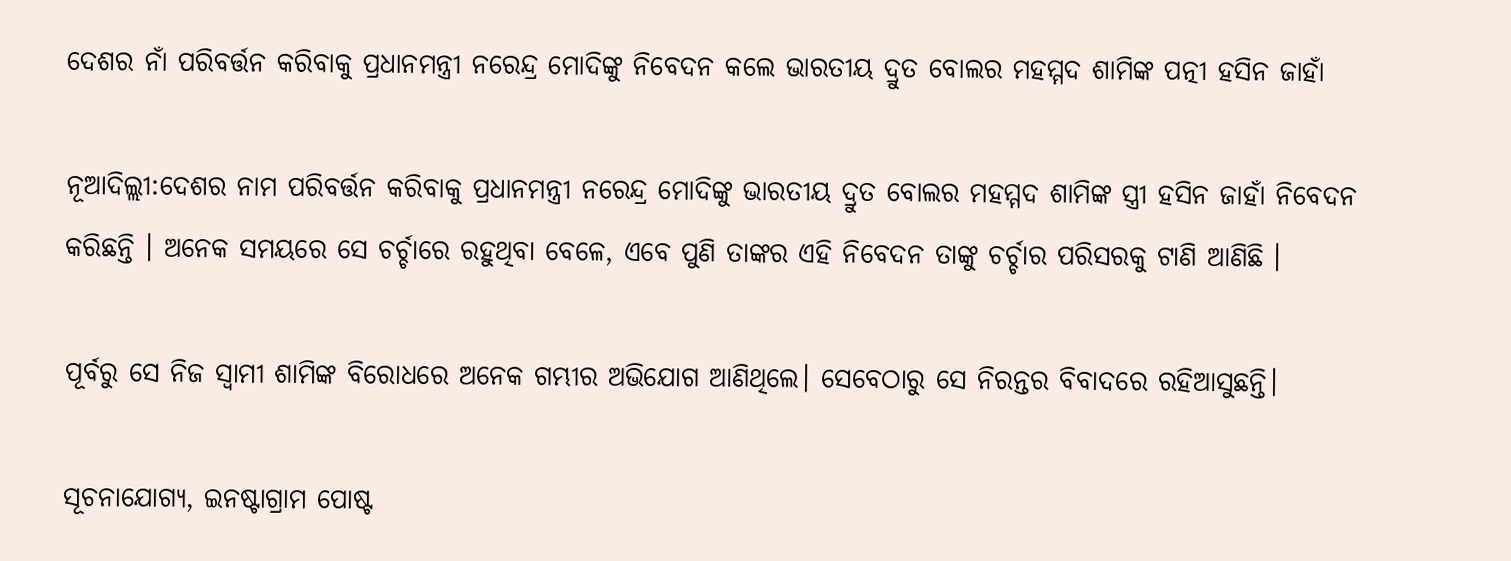ଦେଶର ନାଁ ପରିବର୍ତ୍ତନ କରିବାକୁ ପ୍ରଧାନମନ୍ତ୍ରୀ ନରେନ୍ଦ୍ର ମୋଦିଙ୍କୁ ନିବେଦନ କଲେ ଭାରତୀୟ ଦ୍ରୁତ ବୋଲର ମହମ୍ମଦ ଶାମିଙ୍କ ପତ୍ନୀ ହସିନ ଜାହାଁ

ନୂଆଦିଲ୍ଲୀ:ଦେଶର ନାମ ପରିବର୍ତ୍ତନ କରିବାକୁ ପ୍ରଧାନମନ୍ତ୍ରୀ ନରେନ୍ଦ୍ର ମୋଦିଙ୍କୁ ଭାରତୀୟ ଦ୍ରୁତ ବୋଲର ମହମ୍ମଦ ଶାମିଙ୍କ ସ୍ତ୍ରୀ ହସିନ ଜାହାଁ ନିବେଦନ କରିଛନ୍ତି । ଅନେକ ସମୟରେ ସେ ଚର୍ଚ୍ଚାରେ ରହୁଥିବା ବେଳେ, ଏବେ ପୁଣି ତାଙ୍କର ଏହି ନିବେଦନ ତାଙ୍କୁ ଚର୍ଚ୍ଚାର ପରିସରକୁ ଟାଣି ଆଣିଛି ।

ପୂର୍ବରୁ ସେ ନିଜ ସ୍ବାମୀ ଶାମିଙ୍କ ବିରୋଧରେ ଅନେକ ଗମ୍ଭୀର ଅଭିଯୋଗ ଆଣିଥିଲେ। ସେବେଠାରୁ ସେ ନିରନ୍ତର ବିବାଦରେ ରହିଆସୁଛନ୍ତି।

ସୂଚନାଯୋଗ୍ୟ, ଇନଷ୍ଟାଗ୍ରାମ ପୋଷ୍ଟ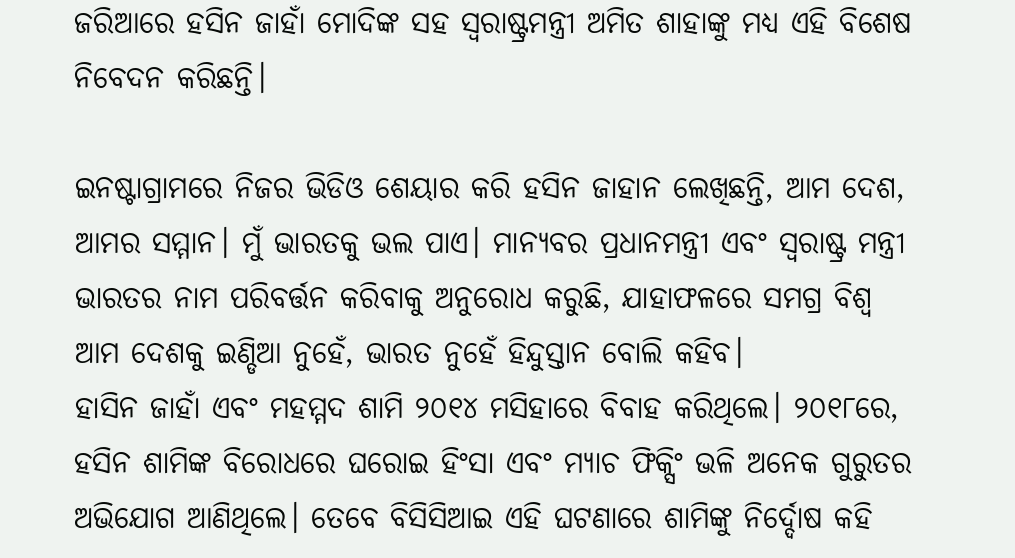ଜରିଆରେ ହସିନ ଜାହାଁ ମୋଦିଙ୍କ ସହ ସ୍ବରାଷ୍ଟ୍ରମନ୍ତ୍ରୀ ଅମିତ ଶାହାଙ୍କୁ ମଧ୍ୟ ଏହି ବିଶେଷ ନିବେଦନ କରିଛନ୍ତି।

ଇନଷ୍ଟାଗ୍ରାମରେ ନିଜର ଭିଡିଓ ଶେୟାର କରି ହସିନ ଜାହାନ ଲେଖିଛନ୍ତି, ଆମ ଦେଶ, ଆମର ସମ୍ମାନ। ମୁଁ ଭାରତକୁ ଭଲ ପାଏ। ମାନ୍ୟବର ପ୍ରଧାନମନ୍ତ୍ରୀ ଏବଂ ସ୍ବରାଷ୍ଟ୍ର ମନ୍ତ୍ରୀ ଭାରତର ନାମ ପରିବର୍ତ୍ତନ କରିବାକୁ ଅନୁରୋଧ କରୁଛି, ଯାହାଫଳରେ ସମଗ୍ର ବିଶ୍ୱ ଆମ ଦେଶକୁ ଇଣ୍ଡିଆ ନୁହେଁ, ଭାରତ ନୁହେଁ ହିନ୍ଦୁସ୍ତାନ ବୋଲି କହିବ।
ହାସିନ ଜାହାଁ ଏବଂ ମହମ୍ମଦ ଶାମି ୨୦୧୪ ମସିହାରେ ବିବାହ କରିଥିଲେ। ୨୦୧୮ରେ, ହସିନ ଶାମିଙ୍କ ବିରୋଧରେ ଘରୋଇ ହିଂସା ଏବଂ ମ୍ୟାଚ ଫିକ୍ସିଂ ଭଳି ଅନେକ ଗୁରୁତର ଅଭିଯୋଗ ଆଣିଥିଲେ। ତେବେ ବିସିସିଆଇ ଏହି ଘଟଣାରେ ଶାମିଙ୍କୁ ନିର୍ଦ୍ଦୋଷ କହି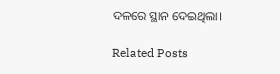ଦଳରେ ସ୍ଥାନ ଦେଇଥିଲା।

Related Posts